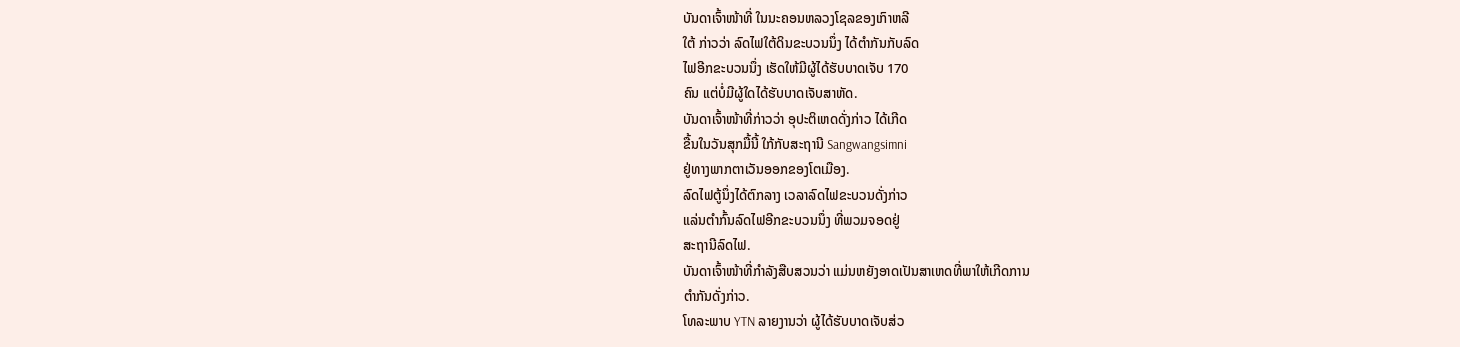ບັນດາເຈົ້າໜ້າທີ່ ໃນນະຄອນຫລວງໂຊລຂອງເກົາຫລີ
ໃຕ້ ກ່າວວ່າ ລົດໄຟໃຕ້ດິນຂະບວນນຶ່ງ ໄດ້ຕຳກັນກັບລົດ
ໄຟອີກຂະບວນນຶ່ງ ເຮັດໃຫ້ມີຜູ້ໄດ້ຮັບບາດເຈັບ 170
ຄົນ ແຕ່ບໍ່ມີຜູ້ໃດໄດ້ຮັບບາດເຈັບສາຫັດ.
ບັນດາເຈົ້າໜ້າທີ່ກ່າວວ່າ ອຸປະຕິເຫດດັ່ງກ່າວ ໄດ້ເກີດ
ຂື້ນໃນວັນສຸກມື້ນີ້ ໃກ້ກັບສະຖານີ Sangwangsimni
ຢູ່ທາງພາກຕາເວັນອອກຂອງໂຕເມືອງ.
ລົດໄຟຕູ້ນຶ່ງໄດ້ຕົກລາງ ເວລາລົດໄຟຂະບວນດັ່ງກ່າວ
ແລ່ນຕຳກົ້ນລົດໄຟອີກຂະບວນນຶ່ງ ທີ່ພວມຈອດຢູ່
ສະຖານີລົດໄຟ.
ບັນດາເຈົ້າໜ້າທີ່ກຳລັງສືບສວນວ່າ ແມ່ນຫຍັງອາດເປັນສາເຫດທີ່ພາໃຫ້ເກີດການ
ຕຳກັນດັ່ງກ່າວ.
ໂທລະພາບ YTN ລາຍງານວ່າ ຜູ້ໄດ້ຮັບບາດເຈັບສ່ວ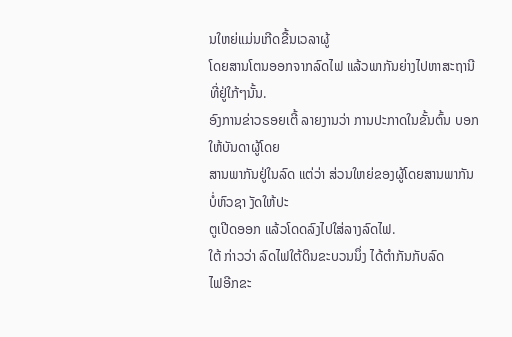ນໃຫຍ່ແມ່ນເກີດຂື້ນເວລາຜູ້
ໂດຍສານໂຕນອອກຈາກລົດໄຟ ແລ້ວພາກັນຍ່າງໄປຫາສະຖານີທີ່ຢູ່ໃກ້ໆນັ້ນ.
ອົງການຂ່າວຣອຍເຕີ້ ລາຍງານວ່າ ການປະກາດໃນຂັ້ນຕົ້ນ ບອກໃຫ້ບັນດາຜູ້ໂດຍ
ສານພາກັນຢູ່ໃນລົດ ແຕ່ວ່າ ສ່ວນໃຫຍ່ຂອງຜູ້ໂດຍສານພາກັນບໍ່ຫົວຊາ ງັດໃຫ້ປະ
ຕູເປີດອອກ ແລ້ວໂດດລົງໄປໃສ່ລາງລົດໄຟ.
ໃຕ້ ກ່າວວ່າ ລົດໄຟໃຕ້ດິນຂະບວນນຶ່ງ ໄດ້ຕຳກັນກັບລົດ
ໄຟອີກຂະ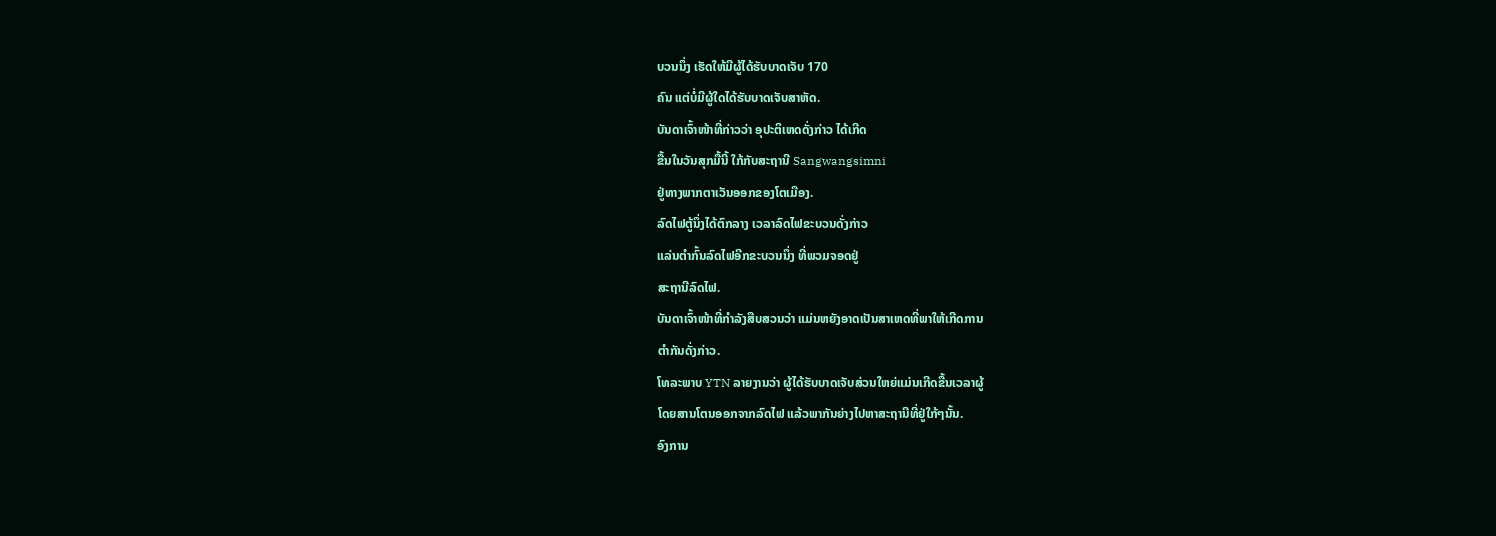ບວນນຶ່ງ ເຮັດໃຫ້ມີຜູ້ໄດ້ຮັບບາດເຈັບ 170
ຄົນ ແຕ່ບໍ່ມີຜູ້ໃດໄດ້ຮັບບາດເຈັບສາຫັດ.
ບັນດາເຈົ້າໜ້າທີ່ກ່າວວ່າ ອຸປະຕິເຫດດັ່ງກ່າວ ໄດ້ເກີດ
ຂື້ນໃນວັນສຸກມື້ນີ້ ໃກ້ກັບສະຖານີ Sangwangsimni
ຢູ່ທາງພາກຕາເວັນອອກຂອງໂຕເມືອງ.
ລົດໄຟຕູ້ນຶ່ງໄດ້ຕົກລາງ ເວລາລົດໄຟຂະບວນດັ່ງກ່າວ
ແລ່ນຕຳກົ້ນລົດໄຟອີກຂະບວນນຶ່ງ ທີ່ພວມຈອດຢູ່
ສະຖານີລົດໄຟ.
ບັນດາເຈົ້າໜ້າທີ່ກຳລັງສືບສວນວ່າ ແມ່ນຫຍັງອາດເປັນສາເຫດທີ່ພາໃຫ້ເກີດການ
ຕຳກັນດັ່ງກ່າວ.
ໂທລະພາບ YTN ລາຍງານວ່າ ຜູ້ໄດ້ຮັບບາດເຈັບສ່ວນໃຫຍ່ແມ່ນເກີດຂື້ນເວລາຜູ້
ໂດຍສານໂຕນອອກຈາກລົດໄຟ ແລ້ວພາກັນຍ່າງໄປຫາສະຖານີທີ່ຢູ່ໃກ້ໆນັ້ນ.
ອົງການ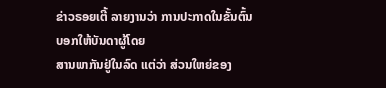ຂ່າວຣອຍເຕີ້ ລາຍງານວ່າ ການປະກາດໃນຂັ້ນຕົ້ນ ບອກໃຫ້ບັນດາຜູ້ໂດຍ
ສານພາກັນຢູ່ໃນລົດ ແຕ່ວ່າ ສ່ວນໃຫຍ່ຂອງ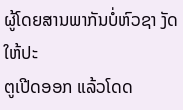ຜູ້ໂດຍສານພາກັນບໍ່ຫົວຊາ ງັດໃຫ້ປະ
ຕູເປີດອອກ ແລ້ວໂດດ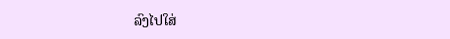ລົງໄປໃສ່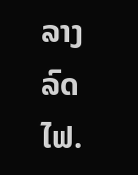ລາງລົດໄຟ.